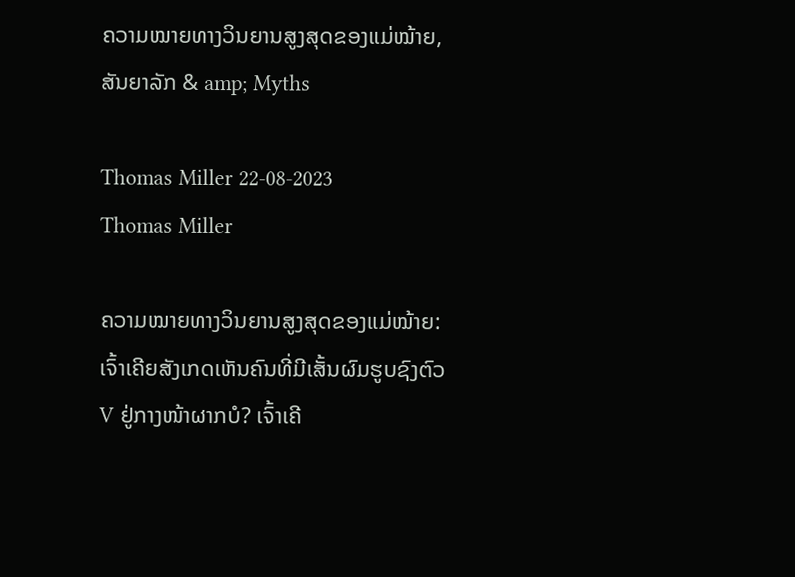ຄວາມໝາຍທາງວິນຍານສູງສຸດຂອງແມ່ໝ້າຍ, ສັນຍາລັກ & amp; Myths

Thomas Miller 22-08-2023
Thomas Miller

ຄວາມໝາຍທາງວິນຍານສູງສຸດຂອງແມ່ໝ້າຍ: ເຈົ້າເຄີຍສັງເກດເຫັນຄົນທີ່ມີເສັ້ນຜົມຮູບຊົງຕົວ V ຢູ່ກາງໜ້າຜາກບໍ? ເຈົ້າເຄີ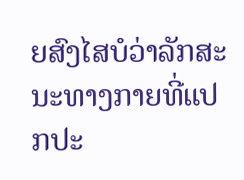ຍສົງໄສບໍວ່າລັກສະນະທາງກາຍທີ່ແປກປະ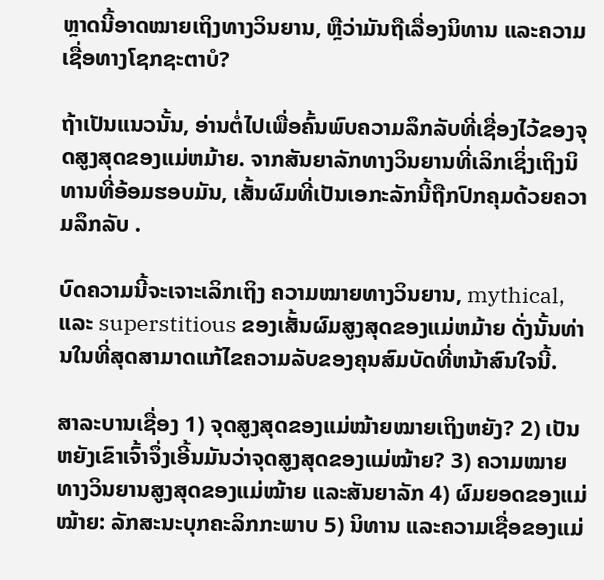ຫຼາດນີ້ອາດໝາຍເຖິງທາງວິນຍານ, ຫຼືວ່າມັນຖືເລື່ອງນິທານ ແລະຄວາມເຊື່ອທາງໂຊກຊະຕາບໍ?

ຖ້າເປັນແນວນັ້ນ, ອ່ານຕໍ່ໄປເພື່ອຄົ້ນພົບຄວາມລຶກລັບທີ່ເຊື່ອງໄວ້ຂອງຈຸດສູງສຸດຂອງແມ່ຫມ້າຍ. ຈາກສັນຍາລັກທາງວິນຍານທີ່ເລິກເຊິ່ງເຖິງນິທານທີ່ອ້ອມຮອບມັນ, ເສັ້ນຜົມທີ່ເປັນເອກະລັກນີ້ຖືກປົກຄຸມດ້ວຍຄວາມລຶກລັບ .

ບົດຄວາມນີ້ຈະເຈາະເລິກເຖິງ ຄວາມໝາຍທາງວິນຍານ, mythical, ແລະ superstitious ຂອງເສັ້ນຜົມສູງສຸດຂອງແມ່ຫມ້າຍ ດັ່ງນັ້ນທ່ານໃນທີ່ສຸດສາມາດແກ້ໄຂຄວາມລັບຂອງຄຸນສົມບັດທີ່ຫນ້າສົນໃຈນີ້.

ສາລະບານເຊື່ອງ 1) ຈຸດສູງສຸດຂອງແມ່ໝ້າຍໝາຍເຖິງຫຍັງ? 2) ເປັນຫຍັງເຂົາເຈົ້າຈຶ່ງເອີ້ນມັນວ່າຈຸດສູງສຸດຂອງແມ່ໝ້າຍ? 3) ຄວາມໝາຍທາງວິນຍານສູງສຸດຂອງແມ່ໝ້າຍ ແລະສັນຍາລັກ 4) ຜົມຍອດຂອງແມ່ໝ້າຍ: ລັກສະນະບຸກຄະລິກກະພາບ 5) ນິທານ ແລະຄວາມເຊື່ອຂອງແມ່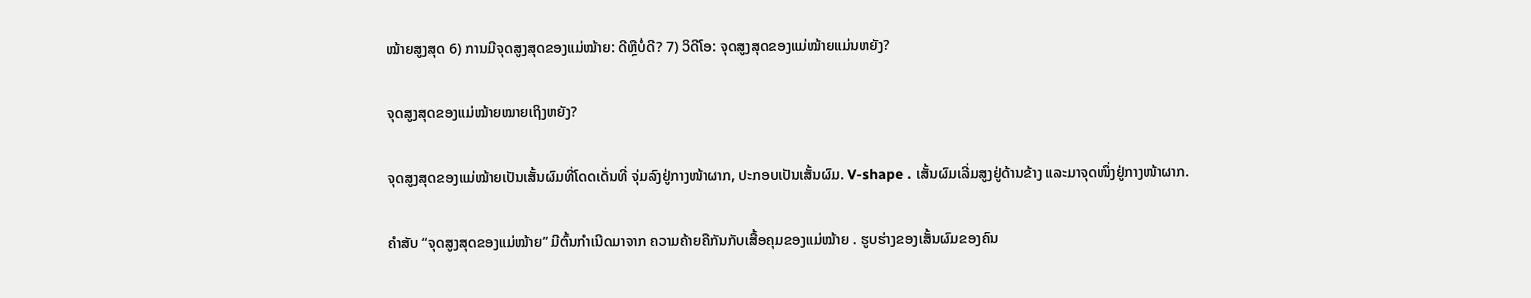ໝ້າຍສູງສຸດ 6) ການມີຈຸດສູງສຸດຂອງແມ່ໝ້າຍ: ດີຫຼືບໍ່ດີ? 7) ວິດີໂອ: ຈຸດສູງສຸດຂອງແມ່ໝ້າຍແມ່ນຫຍັງ?

ຈຸດສູງສຸດຂອງແມ່ໝ້າຍໝາຍເຖິງຫຍັງ?

ຈຸດສູງສຸດຂອງແມ່ໝ້າຍເປັນເສັ້ນຜົມທີ່ໂດດເດັ່ນທີ່ ຈຸ່ມລົງຢູ່ກາງໜ້າຜາກ, ປະກອບເປັນເສັ້ນຜົມ. V-shape . ເສັ້ນຜົມເລີ່ມສູງຢູ່ດ້ານຂ້າງ ແລະມາຈຸດໜຶ່ງຢູ່ກາງໜ້າຜາກ.

ຄຳສັບ “ຈຸດສູງສຸດຂອງແມ່ໝ້າຍ” ມີຕົ້ນກຳເນີດມາຈາກ ຄວາມຄ້າຍຄືກັນກັບເສື້ອຄຸມຂອງແມ່ໝ້າຍ . ຮູບຮ່າງຂອງເສັ້ນຜົມຂອງຄົນ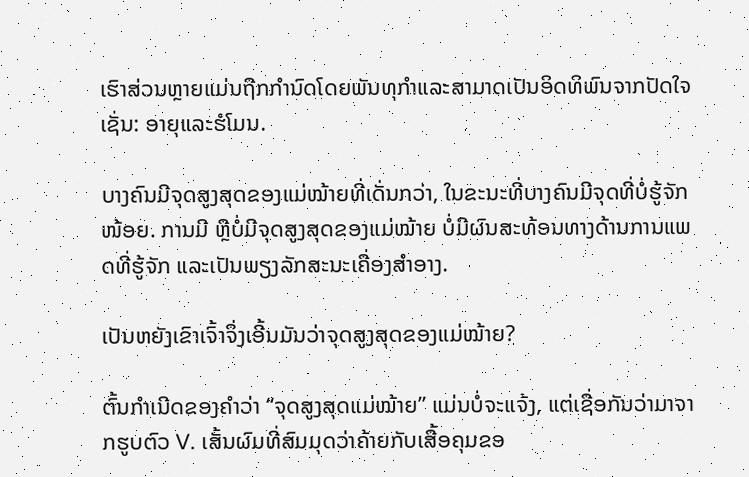ເຮົາສ່ວນຫຼາຍແມ່ນຖືກກໍານົດໂດຍພັນທຸກໍາແລະສາມາດເປັນອິດທິພົນຈາກປັດໃຈເຊັ່ນ: ອາຍຸແລະຮໍໂມນ.

ບາງຄົນມີຈຸດສູງສຸດຂອງແມ່ໝ້າຍທີ່ເດັ່ນກວ່າ, ໃນຂະນະທີ່ບາງຄົນມີຈຸດທີ່ບໍ່ຮູ້ຈັກໜ້ອຍ. ການມີ ຫຼືບໍ່ມີຈຸດສູງສຸດຂອງແມ່ໝ້າຍ ບໍ່ມີຜົນສະທ້ອນທາງດ້ານການແພດທີ່ຮູ້ຈັກ ແລະເປັນພຽງລັກສະນະເຄື່ອງສໍາອາງ.

ເປັນຫຍັງເຂົາເຈົ້າຈຶ່ງເອີ້ນມັນວ່າຈຸດສູງສຸດຂອງແມ່ໝ້າຍ?

ຕົ້ນກຳເນີດຂອງຄຳວ່າ “ຈຸດສູງສຸດແມ່ໝ້າຍ” ແມ່ນບໍ່ຈະແຈ້ງ, ແຕ່ເຊື່ອກັນວ່າມາຈາກຮູບຕົວ V. ເສັ້ນຜົມທີ່ສົມມຸດວ່າຄ້າຍກັບເສື້ອຄຸມຂອ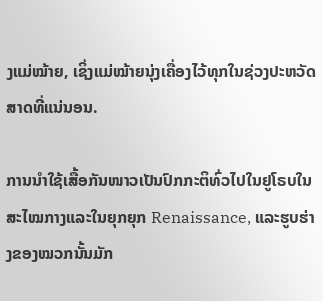ງແມ່ໝ້າຍ, ເຊິ່ງແມ່ໝ້າຍນຸ່ງເຄື່ອງໄວ້ທຸກໃນຊ່ວງປະຫວັດສາດທີ່ແນ່ນອນ.

ການນຳໃຊ້ເສື້ອກັນໜາວເປັນປົກກະຕິທົ່ວໄປໃນຢູໂຣບໃນສະໄໝກາງແລະໃນຍຸກຍຸກ Renaissance, ແລະຮູບຮ່າງຂອງໝວກນັ້ນມັກ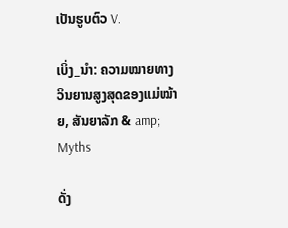ເປັນຮູບຕົວ V.

ເບິ່ງ_ນຳ: ຄວາມໝາຍທາງວິນຍານສູງສຸດຂອງແມ່ໝ້າຍ, ສັນຍາລັກ & amp; Myths

ດັ່ງ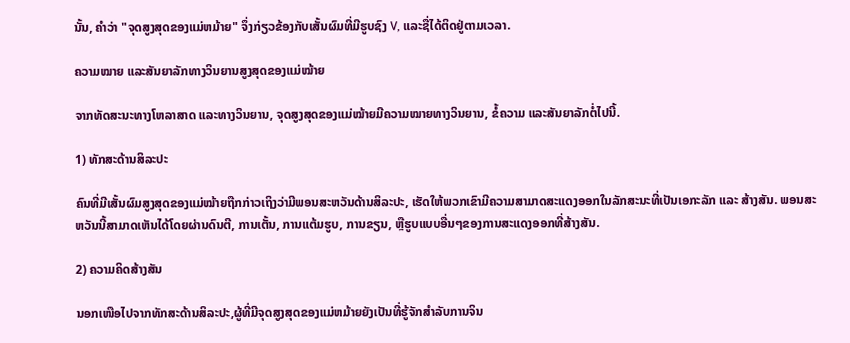ນັ້ນ, ຄໍາວ່າ "ຈຸດສູງສຸດຂອງແມ່ຫມ້າຍ" ຈຶ່ງກ່ຽວຂ້ອງກັບເສັ້ນຜົມທີ່ມີຮູບຊົງ V, ແລະຊື່ໄດ້ຕິດຢູ່ຕາມເວລາ.

ຄວາມໝາຍ ແລະສັນຍາລັກທາງວິນຍານສູງສຸດຂອງແມ່ໝ້າຍ

ຈາກທັດສະນະທາງໂຫລາສາດ ແລະທາງວິນຍານ, ຈຸດສູງສຸດຂອງແມ່ໝ້າຍມີຄວາມໝາຍທາງວິນຍານ, ຂໍ້ຄວາມ ແລະສັນຍາລັກຕໍ່ໄປນີ້.

1) ທັກສະດ້ານສິລະປະ

ຄົນທີ່ມີເສັ້ນຜົມສູງສຸດຂອງແມ່ໝ້າຍຖືກກ່າວເຖິງວ່າມີພອນສະຫວັນດ້ານສິລະປະ, ເຮັດໃຫ້ພວກເຂົາມີຄວາມສາມາດສະແດງອອກໃນລັກສະນະທີ່ເປັນເອກະລັກ ແລະ ສ້າງສັນ. ພອນສະຫວັນນີ້ສາມາດເຫັນໄດ້ໂດຍຜ່ານດົນຕີ, ການເຕັ້ນ, ການແຕ້ມຮູບ, ການຂຽນ, ຫຼືຮູບແບບອື່ນໆຂອງການສະແດງອອກທີ່ສ້າງສັນ.

2) ຄວາມຄິດສ້າງສັນ

ນອກເໜືອໄປຈາກທັກສະດ້ານສິລະປະ,ຜູ້ທີ່ມີຈຸດສູງສຸດຂອງແມ່ຫມ້າຍຍັງເປັນທີ່ຮູ້ຈັກສໍາລັບການຈິນ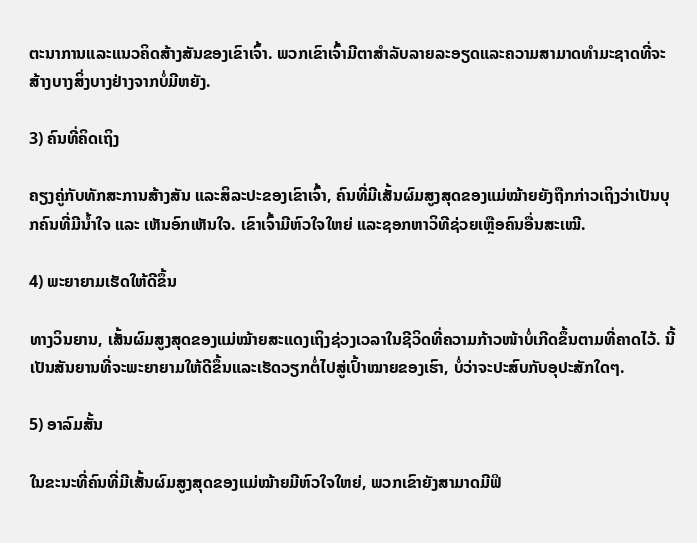ຕະນາການແລະແນວຄິດສ້າງສັນຂອງເຂົາເຈົ້າ. ພວກເຂົາເຈົ້າມີຕາສໍາລັບລາຍລະອຽດແລະຄວາມສາມາດທໍາມະຊາດທີ່ຈະສ້າງບາງສິ່ງບາງຢ່າງຈາກບໍ່ມີຫຍັງ.

3) ຄົນທີ່ຄິດເຖິງ

ຄຽງຄູ່ກັບທັກສະການສ້າງສັນ ແລະສິລະປະຂອງເຂົາເຈົ້າ, ຄົນທີ່ມີເສັ້ນຜົມສູງສຸດຂອງແມ່ໝ້າຍຍັງຖືກກ່າວເຖິງວ່າເປັນບຸກຄົນທີ່ມີນໍ້າໃຈ ແລະ ເຫັນອົກເຫັນໃຈ. ເຂົາເຈົ້າມີຫົວໃຈໃຫຍ່ ແລະຊອກຫາວິທີຊ່ວຍເຫຼືອຄົນອື່ນສະເໝີ.

4) ພະຍາຍາມເຮັດໃຫ້ດີຂຶ້ນ

ທາງວິນຍານ, ເສັ້ນຜົມສູງສຸດຂອງແມ່ໝ້າຍສະແດງເຖິງຊ່ວງເວລາໃນຊີວິດທີ່ຄວາມກ້າວໜ້າບໍ່ເກີດຂຶ້ນຕາມທີ່ຄາດໄວ້. ນີ້ເປັນສັນຍານທີ່ຈະພະຍາຍາມໃຫ້ດີຂຶ້ນແລະເຮັດວຽກຕໍ່ໄປສູ່ເປົ້າໝາຍຂອງເຮົາ, ບໍ່ວ່າຈະປະສົບກັບອຸປະສັກໃດໆ.

5) ອາລົມສັ້ນ

ໃນຂະນະທີ່ຄົນທີ່ມີເສັ້ນຜົມສູງສຸດຂອງແມ່ໝ້າຍມີຫົວໃຈໃຫຍ່, ພວກເຂົາຍັງສາມາດມີຟິ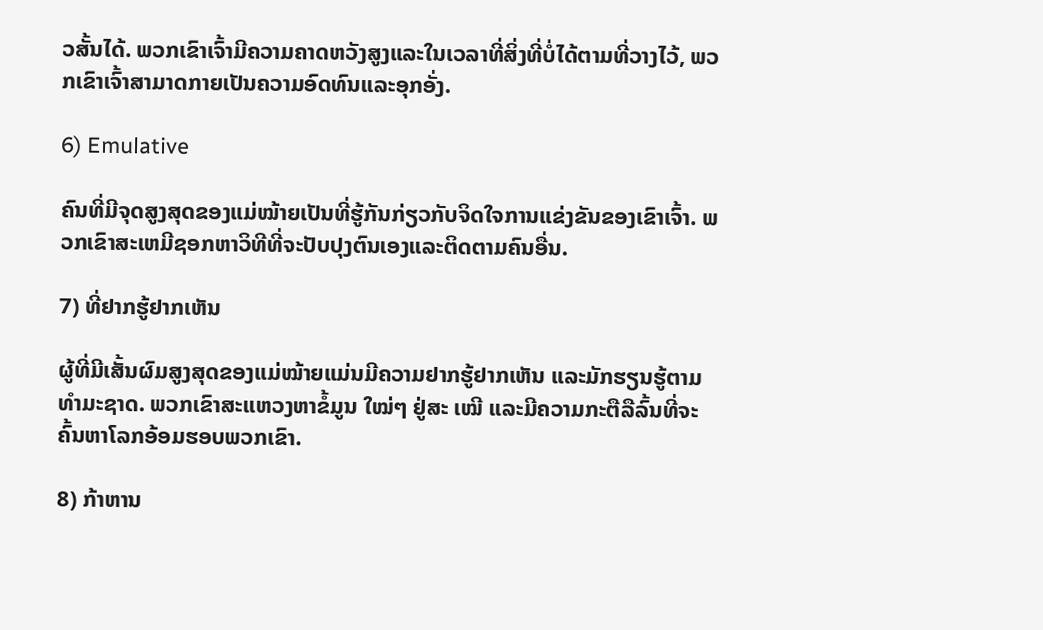ວສັ້ນໄດ້. ພວກເຂົາເຈົ້າມີຄວາມຄາດຫວັງສູງແລະໃນເວລາທີ່ສິ່ງທີ່ບໍ່ໄດ້ຕາມທີ່ວາງໄວ້, ພວກເຂົາເຈົ້າສາມາດກາຍເປັນຄວາມອົດທົນແລະອຸກອັ່ງ.

6) Emulative

ຄົນທີ່ມີຈຸດສູງສຸດຂອງແມ່ໝ້າຍເປັນທີ່ຮູ້ກັນກ່ຽວກັບຈິດໃຈການແຂ່ງຂັນຂອງເຂົາເຈົ້າ. ພວກເຂົາສະເຫມີຊອກຫາວິທີທີ່ຈະປັບປຸງຕົນເອງແລະຕິດຕາມຄົນອື່ນ.

7) ທີ່ຢາກຮູ້ຢາກເຫັນ

ຜູ້ທີ່ມີເສັ້ນຜົມສູງສຸດຂອງແມ່ໝ້າຍແມ່ນມີຄວາມຢາກຮູ້ຢາກເຫັນ ແລະມັກຮຽນຮູ້ຕາມທຳມະຊາດ. ພວກເຂົາສະແຫວງຫາຂໍ້ມູນ ໃໝ່ໆ ຢູ່ສະ ເໝີ ແລະມີຄວາມກະຕືລືລົ້ນທີ່ຈະຄົ້ນຫາໂລກອ້ອມຮອບພວກເຂົາ.

8) ກ້າຫານ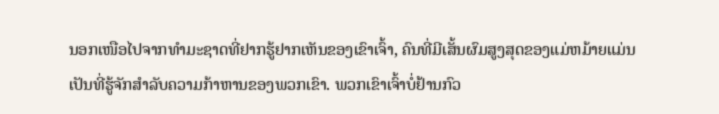ນອກເໜືອໄປຈາກທຳມະຊາດທີ່ຢາກຮູ້ຢາກເຫັນຂອງເຂົາເຈົ້າ, ຄົນທີ່ມີເສັ້ນຜົມສູງສຸດຂອງແມ່ຫມ້າຍແມ່ນເປັນທີ່ຮູ້ຈັກສໍາລັບຄວາມກ້າຫານຂອງພວກເຂົາ. ພວກເຂົາເຈົ້າບໍ່ຢ້ານກົວ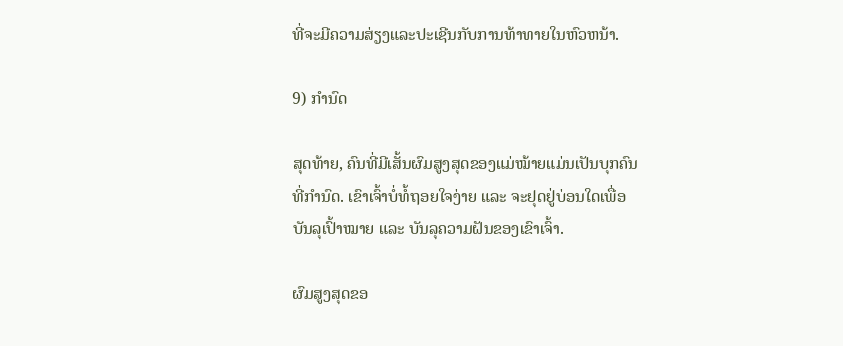ທີ່ຈະມີຄວາມສ່ຽງແລະປະເຊີນກັບການທ້າທາຍໃນຫົວຫນ້າ.

9) ກຳນົດ

ສຸດທ້າຍ, ຄົນທີ່ມີເສັ້ນຜົມສູງສຸດຂອງແມ່ໝ້າຍແມ່ນເປັນບຸກຄົນທີ່ກຳນົດ. ເຂົາເຈົ້າບໍ່ທໍ້ຖອຍໃຈງ່າຍ ແລະ ຈະຢຸດຢູ່ບ່ອນໃດເພື່ອບັນລຸເປົ້າໝາຍ ແລະ ບັນລຸຄວາມຝັນຂອງເຂົາເຈົ້າ.

ຜົມສູງສຸດຂອ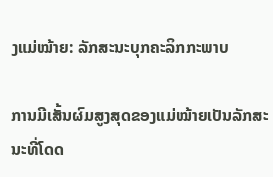ງແມ່ໝ້າຍ: ລັກສະນະບຸກຄະລິກກະພາບ

ການມີເສັ້ນຜົມສູງສຸດຂອງແມ່ໝ້າຍເປັນລັກສະນະທີ່ໂດດ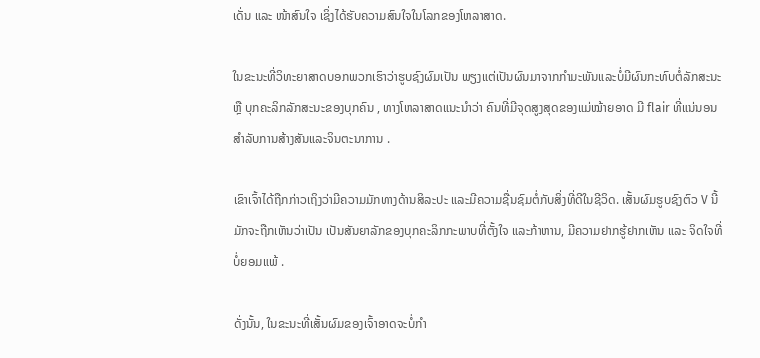ເດັ່ນ ແລະ ໜ້າສົນໃຈ ເຊິ່ງໄດ້ຮັບຄວາມສົນໃຈໃນໂລກຂອງໂຫລາສາດ.

ໃນຂະນະທີ່ວິທະຍາສາດບອກພວກເຮົາວ່າຮູບຊົງຜົມເປັນ ພຽງແຕ່ເປັນຜົນມາຈາກກຳມະພັນແລະບໍ່ມີຜົນກະທົບຕໍ່ລັກສະນະ ຫຼື ບຸກຄະລິກລັກສະນະຂອງບຸກຄົນ , ທາງໂຫລາສາດແນະນຳວ່າ ຄົນທີ່ມີຈຸດສູງສຸດຂອງແມ່ໝ້າຍອາດ ມີ flair ທີ່ແນ່ນອນສໍາລັບການສ້າງສັນແລະຈິນຕະນາການ .

ເຂົາເຈົ້າໄດ້ຖືກກ່າວເຖິງວ່າມີຄວາມມັກທາງດ້ານສິລະປະ ແລະມີຄວາມຊື່ນຊົມຕໍ່ກັບສິ່ງທີ່ດີໃນຊີວິດ. ເສັ້ນຜົມຮູບຊົງຕົວ V ນີ້ມັກຈະຖືກເຫັນວ່າເປັນ ເປັນສັນຍາລັກຂອງບຸກຄະລິກກະພາບທີ່ຕັ້ງໃຈ ແລະກ້າຫານ, ມີຄວາມຢາກຮູ້ຢາກເຫັນ ແລະ ຈິດໃຈທີ່ບໍ່ຍອມແພ້ .

ດັ່ງນັ້ນ, ໃນຂະນະທີ່ເສັ້ນຜົມຂອງເຈົ້າອາດຈະບໍ່ກໍາ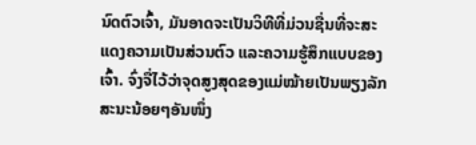ນົດຕົວເຈົ້າ, ມັນອາດຈະເປັນວິທີທີ່ມ່ວນຊື່ນທີ່ຈະສະແດງຄວາມເປັນສ່ວນຕົວ ແລະຄວາມຮູ້ສຶກແບບຂອງເຈົ້າ. ຈົ່ງຈື່ໄວ້ວ່າຈຸດສູງສຸດຂອງແມ່ໝ້າຍເປັນພຽງລັກສະນະນ້ອຍໆອັນໜຶ່ງ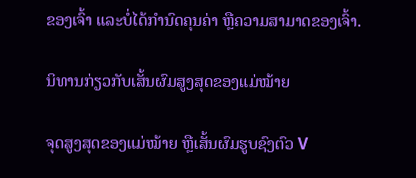ຂອງເຈົ້າ ແລະບໍ່ໄດ້ກຳນົດຄຸນຄ່າ ຫຼືຄວາມສາມາດຂອງເຈົ້າ.

ນິທານກ່ຽວກັບເສັ້ນຜົມສູງສຸດຂອງແມ່ໝ້າຍ

ຈຸດສູງສຸດຂອງແມ່ໝ້າຍ ຫຼືເສັ້ນຜົມຮູບຊົງຕົວ V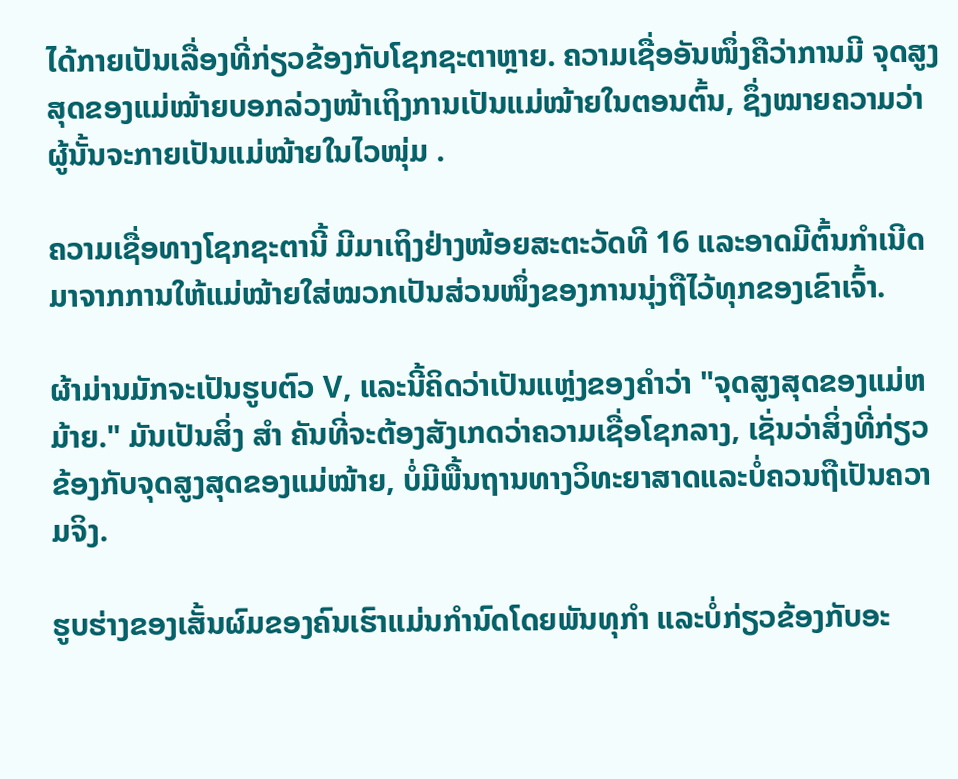ໄດ້ກາຍເປັນເລື່ອງທີ່ກ່ຽວຂ້ອງກັບໂຊກຊະຕາຫຼາຍ. ຄວາມເຊື່ອອັນໜຶ່ງຄືວ່າການມີ ຈຸດສູງສຸດຂອງແມ່ໝ້າຍບອກລ່ວງໜ້າເຖິງການເປັນແມ່ໝ້າຍໃນຕອນຕົ້ນ, ຊຶ່ງໝາຍຄວາມວ່າຜູ້ນັ້ນຈະກາຍເປັນແມ່ໝ້າຍໃນໄວໜຸ່ມ .

ຄວາມເຊື່ອທາງໂຊກຊະຕານີ້ ມີມາເຖິງຢ່າງໜ້ອຍສະຕະວັດທີ 16 ແລະອາດມີຕົ້ນກຳເນີດມາຈາກການໃຫ້ແມ່ໝ້າຍໃສ່ໝວກເປັນສ່ວນໜຶ່ງຂອງການນຸ່ງຖືໄວ້ທຸກຂອງເຂົາເຈົ້າ.

ຜ້າມ່ານມັກຈະເປັນຮູບຕົວ V, ແລະນີ້ຄິດວ່າເປັນແຫຼ່ງຂອງຄໍາວ່າ "ຈຸດສູງສຸດຂອງແມ່ຫມ້າຍ." ມັນເປັນສິ່ງ ສຳ ຄັນທີ່ຈະຕ້ອງສັງເກດວ່າຄວາມເຊື່ອໂຊກລາງ, ເຊັ່ນວ່າສິ່ງທີ່ກ່ຽວຂ້ອງກັບຈຸດສູງສຸດຂອງແມ່ໝ້າຍ, ບໍ່ມີພື້ນຖານທາງວິທະຍາສາດແລະບໍ່ຄວນຖືເປັນຄວາມຈິງ.

ຮູບຮ່າງຂອງເສັ້ນຜົມຂອງຄົນເຮົາແມ່ນກຳນົດໂດຍພັນທຸກໍາ ແລະບໍ່ກ່ຽວຂ້ອງກັບອະ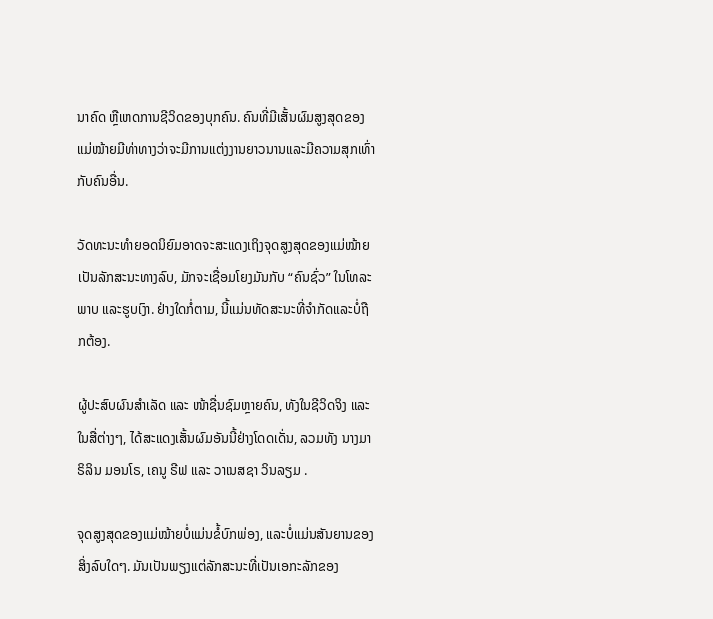ນາຄົດ ຫຼືເຫດການຊີວິດຂອງບຸກຄົນ. ຄົນທີ່ມີເສັ້ນຜົມສູງສຸດຂອງແມ່ໝ້າຍມີທ່າທາງວ່າຈະມີການແຕ່ງງານຍາວນານແລະມີຄວາມສຸກເທົ່າກັບຄົນອື່ນ.

ວັດທະນະທຳຍອດນິຍົມອາດຈະສະແດງເຖິງຈຸດສູງສຸດຂອງແມ່ໝ້າຍເປັນລັກສະນະທາງລົບ, ມັກຈະເຊື່ອມໂຍງມັນກັບ “ຄົນຊົ່ວ” ໃນໂທລະພາບ ແລະຮູບເງົາ. ຢ່າງໃດກໍ່ຕາມ, ນີ້ແມ່ນທັດສະນະທີ່ຈໍາກັດແລະບໍ່ຖືກຕ້ອງ.

ຜູ້ປະສົບຜົນສຳເລັດ ແລະ ໜ້າຊື່ນຊົມຫຼາຍຄົນ, ທັງໃນຊີວິດຈິງ ແລະ ໃນສື່ຕ່າງໆ, ໄດ້ສະແດງເສັ້ນຜົມອັນນີ້ຢ່າງໂດດເດັ່ນ, ລວມທັງ ນາງມາຣິລິນ ມອນໂຣ, ເຄນູ ຣີຟ ແລະ ວາເນສຊາ ວິນລຽມ .

ຈຸດສູງສຸດຂອງແມ່ໝ້າຍບໍ່ແມ່ນຂໍ້ບົກພ່ອງ, ແລະບໍ່ແມ່ນສັນຍານຂອງສິ່ງລົບໃດໆ. ມັນເປັນພຽງແຕ່ລັກສະນະທີ່ເປັນເອກະລັກຂອງ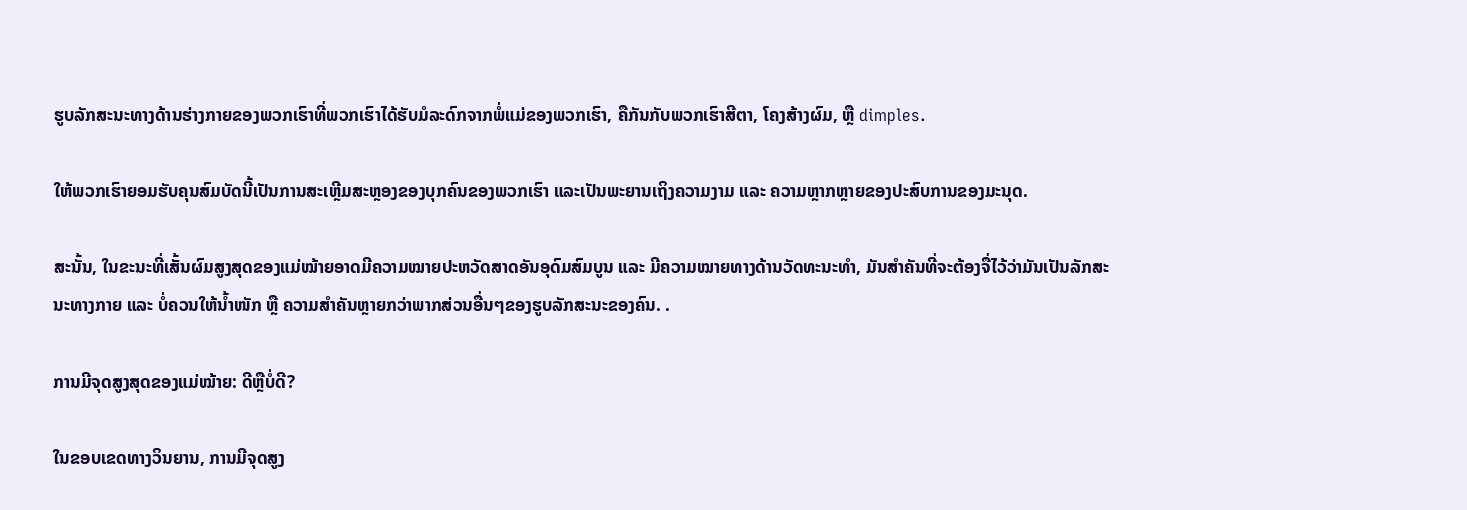ຮູບລັກສະນະທາງດ້ານຮ່າງກາຍຂອງພວກເຮົາທີ່ພວກເຮົາໄດ້ຮັບມໍລະດົກຈາກພໍ່ແມ່ຂອງພວກເຮົາ, ຄືກັນກັບພວກເຮົາສີຕາ, ໂຄງສ້າງຜົມ, ຫຼື dimples.

ໃຫ້ພວກເຮົາຍອມຮັບຄຸນສົມບັດນີ້ເປັນການສະເຫຼີມສະຫຼອງຂອງບຸກຄົນຂອງພວກເຮົາ ແລະເປັນພະຍານເຖິງຄວາມງາມ ແລະ ຄວາມຫຼາກຫຼາຍຂອງປະສົບການຂອງມະນຸດ.

ສະນັ້ນ, ໃນຂະນະທີ່ເສັ້ນຜົມສູງສຸດຂອງແມ່ໝ້າຍອາດມີຄວາມໝາຍປະຫວັດສາດອັນອຸດົມສົມບູນ ແລະ ມີຄວາມໝາຍທາງດ້ານວັດທະນະທຳ, ມັນສຳຄັນທີ່ຈະຕ້ອງຈື່ໄວ້ວ່າມັນເປັນລັກສະນະທາງກາຍ ແລະ ບໍ່ຄວນໃຫ້ນ້ຳໜັກ ຫຼື ຄວາມສຳຄັນຫຼາຍກວ່າພາກສ່ວນອື່ນໆຂອງຮູບລັກສະນະຂອງຄົນ. .

ການມີຈຸດສູງສຸດຂອງແມ່ໝ້າຍ: ດີຫຼືບໍ່ດີ?

ໃນຂອບເຂດທາງວິນຍານ, ການມີຈຸດສູງ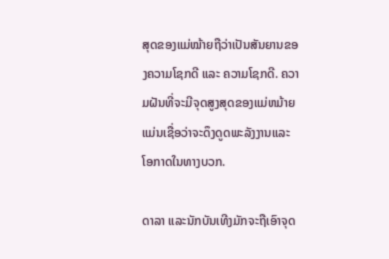ສຸດຂອງແມ່ໝ້າຍຖືວ່າເປັນສັນຍານຂອງຄວາມໂຊກດີ ແລະ ຄວາມໂຊກດີ. ຄວາມຝັນທີ່ຈະມີຈຸດສູງສຸດຂອງແມ່ຫມ້າຍແມ່ນເຊື່ອວ່າຈະດຶງດູດພະລັງງານແລະໂອກາດໃນທາງບວກ.

ດາລາ ແລະນັກບັນເທີງມັກຈະຖືເອົາຈຸດ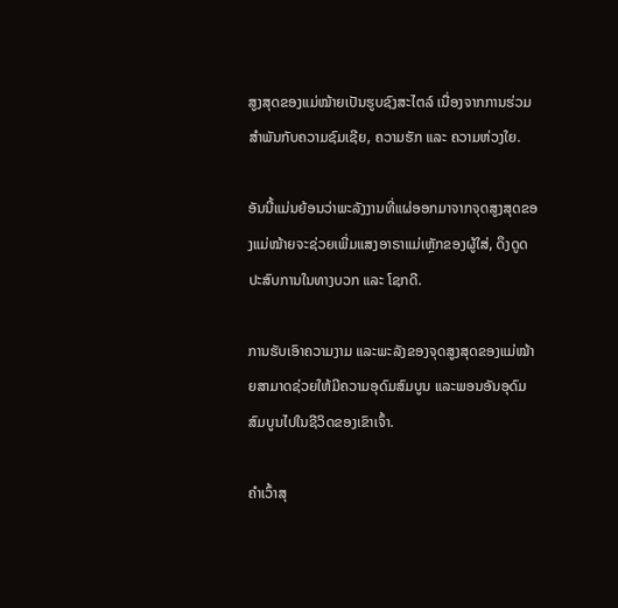ສູງສຸດຂອງແມ່ໝ້າຍເປັນຮູບຊົງສະໄຕລ໌ ເນື່ອງຈາກການຮ່ວມສຳພັນກັບຄວາມຊົມເຊີຍ, ຄວາມຮັກ ແລະ ຄວາມຫ່ວງໃຍ.

ອັນນີ້ແມ່ນຍ້ອນວ່າພະລັງງານທີ່ແຜ່ອອກມາຈາກຈຸດສູງສຸດຂອງແມ່ໝ້າຍຈະຊ່ວຍເພີ່ມແສງອາຣາແມ່ເຫຼັກຂອງຜູ້ໃສ່, ດຶງດູດປະສົບການໃນທາງບວກ ແລະ ໂຊກດີ.

ການຮັບເອົາຄວາມງາມ ແລະພະລັງຂອງຈຸດສູງສຸດຂອງແມ່ໝ້າຍສາມາດຊ່ວຍໃຫ້ມີຄວາມອຸດົມສົມບູນ ແລະພອນອັນອຸດົມສົມບູນໄປໃນຊີວິດຂອງເຂົາເຈົ້າ.

ຄຳເວົ້າສຸ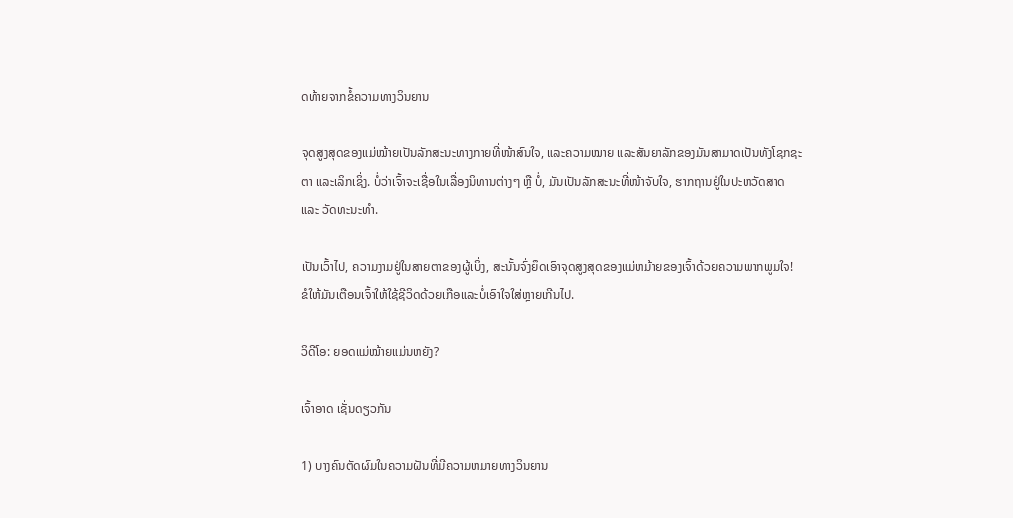ດທ້າຍຈາກຂໍ້ຄວາມທາງວິນຍານ

ຈຸດສູງສຸດຂອງແມ່ໝ້າຍເປັນລັກສະນະທາງກາຍທີ່ໜ້າສົນໃຈ, ແລະຄວາມໝາຍ ແລະສັນຍາລັກຂອງມັນສາມາດເປັນທັງໂຊກຊະຕາ ແລະເລິກເຊິ່ງ. ບໍ່ວ່າເຈົ້າຈະເຊື່ອໃນເລື່ອງນິທານຕ່າງໆ ຫຼື ບໍ່, ມັນເປັນລັກສະນະທີ່ໜ້າຈັບໃຈ, ຮາກຖານຢູ່ໃນປະຫວັດສາດ ແລະ ວັດທະນະທຳ.

ເປັນເວົ້າໄປ, ຄວາມງາມຢູ່ໃນສາຍຕາຂອງຜູ້ເບິ່ງ, ສະນັ້ນຈົ່ງຍຶດເອົາຈຸດສູງສຸດຂອງແມ່ຫມ້າຍຂອງເຈົ້າດ້ວຍຄວາມພາກພູມໃຈ! ຂໍໃຫ້ມັນເຕືອນເຈົ້າໃຫ້ໃຊ້ຊີວິດດ້ວຍເກືອແລະບໍ່ເອົາໃຈໃສ່ຫຼາຍເກີນໄປ.

ວິດີໂອ: ຍອດແມ່ໝ້າຍແມ່ນຫຍັງ?

ເຈົ້າອາດ ເຊັ່ນດຽວກັນ

1) ບາງຄົນຕັດຜົມໃນຄວາມຝັນທີ່ມີຄວາມຫມາຍທາງວິນຍານ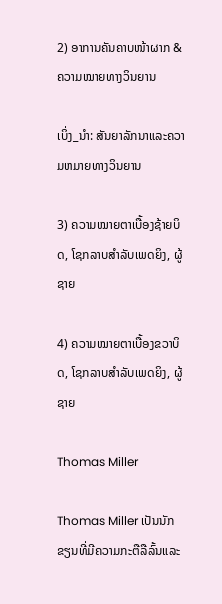2) ອາການຄັນຄາບໜ້າຜາກ & ຄວາມໝາຍທາງວິນຍານ

ເບິ່ງ_ນຳ: ສັນຍາລັກນາແລະຄວາມຫມາຍທາງວິນຍານ

3) ຄວາມໝາຍຕາເບື້ອງຊ້າຍບິດ, ໂຊກລາບສຳລັບເພດຍິງ, ຜູ້ຊາຍ

4) ຄວາມໝາຍຕາເບື້ອງຂວາບິດ, ໂຊກລາບສຳລັບເພດຍິງ, ຜູ້ຊາຍ

Thomas Miller

Thomas Miller ເປັນນັກຂຽນທີ່ມີຄວາມກະຕືລືລົ້ນແລະ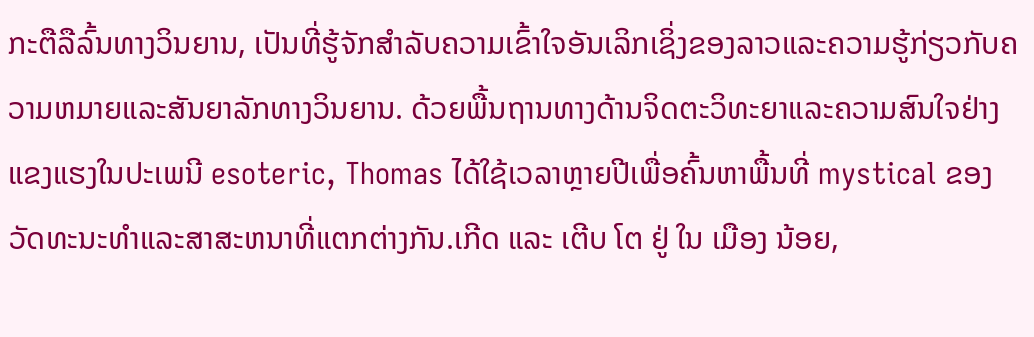ກະຕືລືລົ້ນທາງວິນຍານ, ເປັນທີ່ຮູ້ຈັກສໍາລັບຄວາມເຂົ້າໃຈອັນເລິກເຊິ່ງຂອງລາວແລະຄວາມຮູ້ກ່ຽວກັບຄວາມຫມາຍແລະສັນຍາລັກທາງວິນຍານ. ດ້ວຍພື້ນຖານທາງດ້ານຈິດຕະວິທະຍາແລະຄວາມສົນໃຈຢ່າງແຂງແຮງໃນປະເພນີ esoteric, Thomas ໄດ້ໃຊ້ເວລາຫຼາຍປີເພື່ອຄົ້ນຫາພື້ນທີ່ mystical ຂອງວັດທະນະທໍາແລະສາສະຫນາທີ່ແຕກຕ່າງກັນ.ເກີດ ແລະ ເຕີບ ໂຕ ຢູ່ ໃນ ເມືອງ ນ້ອຍ,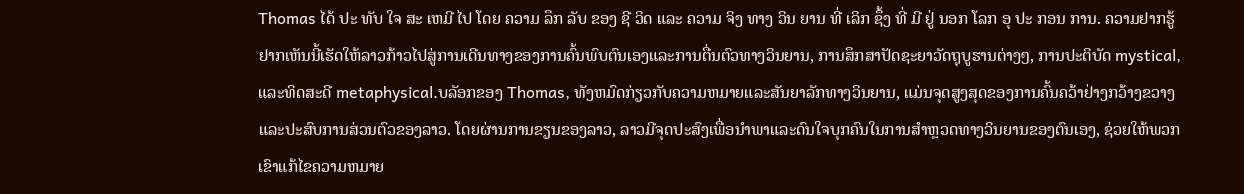Thomas ໄດ້ ປະ ທັບ ໃຈ ສະ ເຫມີ ໄປ ໂດຍ ຄວາມ ລຶກ ລັບ ຂອງ ຊີ ວິດ ແລະ ຄວາມ ຈິງ ທາງ ວິນ ຍານ ທີ່ ເລິກ ຊຶ້ງ ທີ່ ມີ ຢູ່ ນອກ ໂລກ ອຸ ປະ ກອນ ການ. ຄວາມຢາກຮູ້ຢາກເຫັນນີ້ເຮັດໃຫ້ລາວກ້າວໄປສູ່ການເດີນທາງຂອງການຄົ້ນພົບຕົນເອງແລະການຕື່ນຕົວທາງວິນຍານ, ການສຶກສາປັດຊະຍາວັດຖຸບູຮານຕ່າງໆ, ການປະຕິບັດ mystical, ແລະທິດສະດີ metaphysical.ບລັອກຂອງ Thomas, ທັງຫມົດກ່ຽວກັບຄວາມຫມາຍແລະສັນຍາລັກທາງວິນຍານ, ແມ່ນຈຸດສູງສຸດຂອງການຄົ້ນຄວ້າຢ່າງກວ້າງຂວາງແລະປະສົບການສ່ວນຕົວຂອງລາວ. ໂດຍຜ່ານການຂຽນຂອງລາວ, ລາວມີຈຸດປະສົງເພື່ອນໍາພາແລະດົນໃຈບຸກຄົນໃນການສໍາຫຼວດທາງວິນຍານຂອງຕົນເອງ, ຊ່ວຍໃຫ້ພວກເຂົາແກ້ໄຂຄວາມຫມາຍ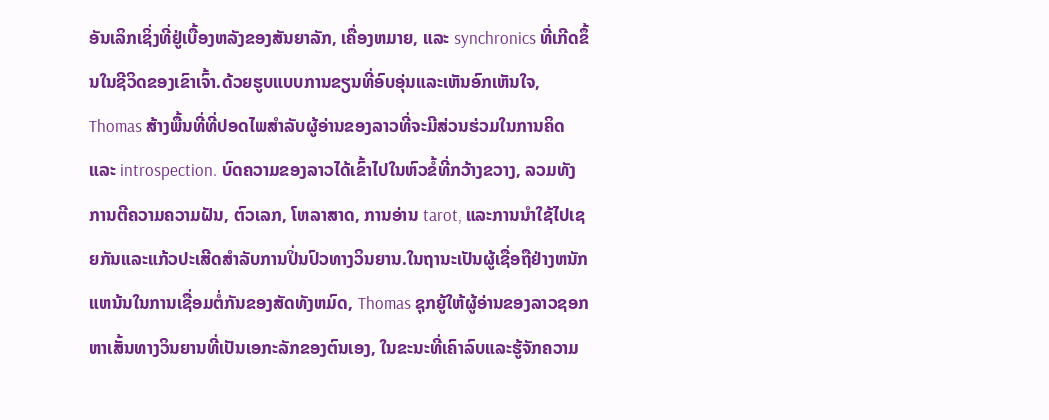ອັນເລິກເຊິ່ງທີ່ຢູ່ເບື້ອງຫລັງຂອງສັນຍາລັກ, ເຄື່ອງຫມາຍ, ແລະ synchronics ທີ່ເກີດຂຶ້ນໃນຊີວິດຂອງເຂົາເຈົ້າ.ດ້ວຍຮູບແບບການຂຽນທີ່ອົບອຸ່ນແລະເຫັນອົກເຫັນໃຈ, Thomas ສ້າງພື້ນທີ່ທີ່ປອດໄພສໍາລັບຜູ້ອ່ານຂອງລາວທີ່ຈະມີສ່ວນຮ່ວມໃນການຄິດແລະ introspection. ບົດຄວາມຂອງລາວໄດ້ເຂົ້າໄປໃນຫົວຂໍ້ທີ່ກວ້າງຂວາງ, ລວມທັງການຕີຄວາມຄວາມຝັນ, ຕົວເລກ, ໂຫລາສາດ, ການອ່ານ tarot, ແລະການນໍາໃຊ້ໄປເຊຍກັນແລະແກ້ວປະເສີດສໍາລັບການປິ່ນປົວທາງວິນຍານ.ໃນຖານະເປັນຜູ້ເຊື່ອຖືຢ່າງຫນັກແຫນ້ນໃນການເຊື່ອມຕໍ່ກັນຂອງສັດທັງຫມົດ, Thomas ຊຸກຍູ້ໃຫ້ຜູ້ອ່ານຂອງລາວຊອກຫາເສັ້ນທາງວິນຍານທີ່ເປັນເອກະລັກຂອງຕົນເອງ, ໃນຂະນະທີ່ເຄົາລົບແລະຮູ້ຈັກຄວາມ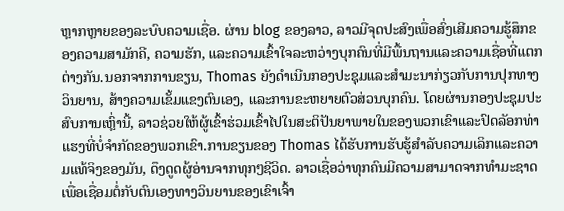ຫຼາກຫຼາຍຂອງລະບົບຄວາມເຊື່ອ. ຜ່ານ blog ຂອງລາວ, ລາວມີຈຸດປະສົງເພື່ອສົ່ງເສີມຄວາມຮູ້ສຶກຂອງຄວາມສາມັກຄີ, ຄວາມຮັກ, ແລະຄວາມເຂົ້າໃຈລະຫວ່າງບຸກຄົນທີ່ມີພື້ນຖານແລະຄວາມເຊື່ອທີ່ແຕກຕ່າງກັນ.ນອກຈາກການຂຽນ, Thomas ຍັງດໍາເນີນກອງປະຊຸມແລະສໍາມະນາກ່ຽວກັບການປຸກທາງວິນຍານ, ສ້າງຄວາມເຂັ້ມແຂງຕົນເອງ, ແລະການຂະຫຍາຍຕົວສ່ວນບຸກຄົນ. ໂດຍຜ່ານກອງປະຊຸມປະສົບການເຫຼົ່ານີ້, ລາວຊ່ວຍໃຫ້ຜູ້ເຂົ້າຮ່ວມເຂົ້າໄປໃນສະຕິປັນຍາພາຍໃນຂອງພວກເຂົາແລະປົດລັອກທ່າແຮງທີ່ບໍ່ຈໍາກັດຂອງພວກເຂົາ.ການຂຽນຂອງ Thomas ໄດ້ຮັບການຮັບຮູ້ສໍາລັບຄວາມເລິກແລະຄວາມແທ້ຈິງຂອງມັນ, ດຶງດູດຜູ້ອ່ານຈາກທຸກໆຊີວິດ. ລາວເຊື່ອວ່າທຸກຄົນມີຄວາມສາມາດຈາກທໍາມະຊາດເພື່ອເຊື່ອມຕໍ່ກັບຕົນເອງທາງວິນຍານຂອງເຂົາເຈົ້າ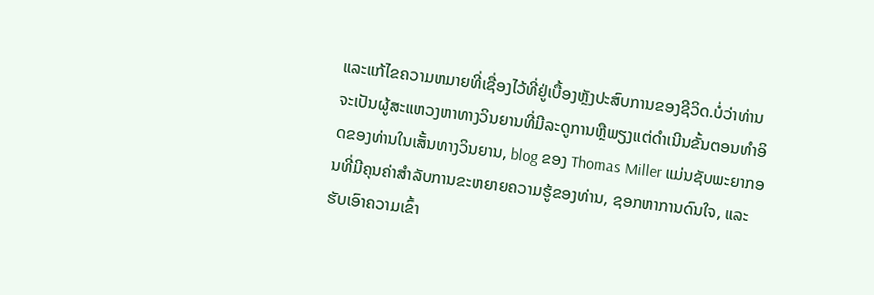ແລະແກ້ໄຂຄວາມຫມາຍທີ່ເຊື່ອງໄວ້ທີ່ຢູ່ເບື້ອງຫຼັງປະສົບການຂອງຊີວິດ.ບໍ່ວ່າທ່ານຈະເປັນຜູ້ສະແຫວງຫາທາງວິນຍານທີ່ມີລະດູການຫຼືພຽງແຕ່ດໍາເນີນຂັ້ນຕອນທໍາອິດຂອງທ່ານໃນເສັ້ນທາງວິນຍານ, blog ຂອງ Thomas Miller ແມ່ນຊັບພະຍາກອນທີ່ມີຄຸນຄ່າສໍາລັບການຂະຫຍາຍຄວາມຮູ້ຂອງທ່ານ, ຊອກຫາການດົນໃຈ, ແລະຮັບເອົາຄວາມເຂົ້າ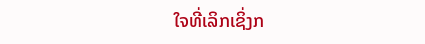ໃຈທີ່ເລິກເຊິ່ງກ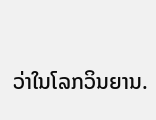ວ່າໃນໂລກວິນຍານ.